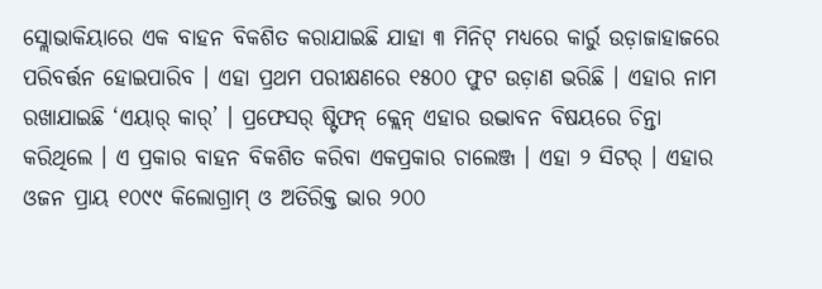ସ୍ଲୋଭାକିୟାରେ ଏକ ବାହନ ବିକଶିତ କରାଯାଇଛି ଯାହା ୩ ମିନିଟ୍ ମଧ୍ୟରେ କାର୍ରୁ ଉଡ଼ାଜାହାଜରେ ପରିବର୍ତ୍ତନ ହୋଇପାରିବ । ଏହା ପ୍ରଥମ ପରୀକ୍ଷଣରେ ୧୫୦୦ ଫୁଟ ଉଡ଼ାଣ ଭରିଛି । ଏହାର ନାମ ରଖାଯାଇଛି ‘ଏୟାର୍ କାର୍’ । ପ୍ରଫେସର୍ ଷ୍ଟିଫନ୍ କ୍ଲେନ୍ ଏହାର ଉଦ୍ଭାବନ ବିଷୟରେ ଚିନ୍ତା କରିଥିଲେ । ଏ ପ୍ରକାର ବାହନ ବିକଶିତ କରିବା ଏକପ୍ରକାର ଚାଲେଞ୍ଜ । ଏହା ୨ ସିଟର୍ । ଏହାର ଓଜନ ପ୍ରାୟ ୧୦୯୯ କିଲୋଗ୍ରାମ୍ ଓ ଅତିରିକ୍ତ ଭାର ୨୦୦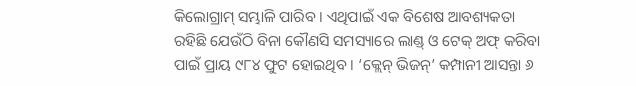କିଲୋଗ୍ରାମ୍ ସମ୍ଭାଳି ପାରିବ । ଏଥିପାଇଁ ଏକ ବିଶେଷ ଆବଶ୍ୟକତା ରହିଛି ଯେଉଁଠି ବିନା କୌଣସି ସମସ୍ୟାରେ ଲାଣ୍ଡ୍ ଓ ଟେକ୍ ଅଫ୍ କରିବା ପାଇଁ ପ୍ରାୟ ୯୮୪ ଫୁଟ ହୋଇଥିବ । ‘କ୍ଲେନ୍ ଭିଜନ୍’ କମ୍ପାନୀ ଆସନ୍ତା ୬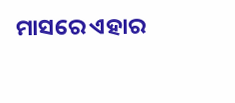ମାସରେ ଏହାର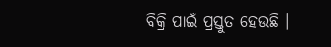ବିକ୍ରି ପାଇଁ ପ୍ରସ୍ତୁତ ହେଉଛି ।